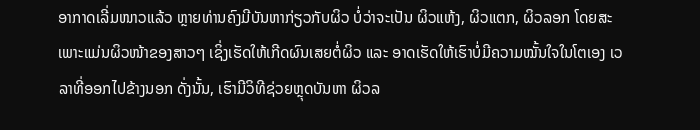ອາກາດເລີ່ມໜາວແລ້ວ ຫຼາຍທ່ານຄົງມີບັນຫາກ່ຽວກັບຜິວ ບໍ່ວ່າຈະເປັນ ຜິວແຫ້ງ, ຜິວແຕກ, ຜິວລອກ ໂດຍສະເພາະແມ່ນຜິວໜ້າຂອງສາວໆ ເຊິ່ງເຮັດໃຫ້ເກີດຜົນເສຍຕໍ່ຜິວ ແລະ ອາດເຮັດໃຫ້ເຮົາບໍ່ມີຄວາມໝັ້ນໃຈໃນໂຕເອງ ເວລາທີ່ອອກໄປຂ້າງນອກ ດັ່ງນັ້ນ, ເຮົາມີວິທີຊ່ວຍຫຼຸດບັນຫາ ຜິວລ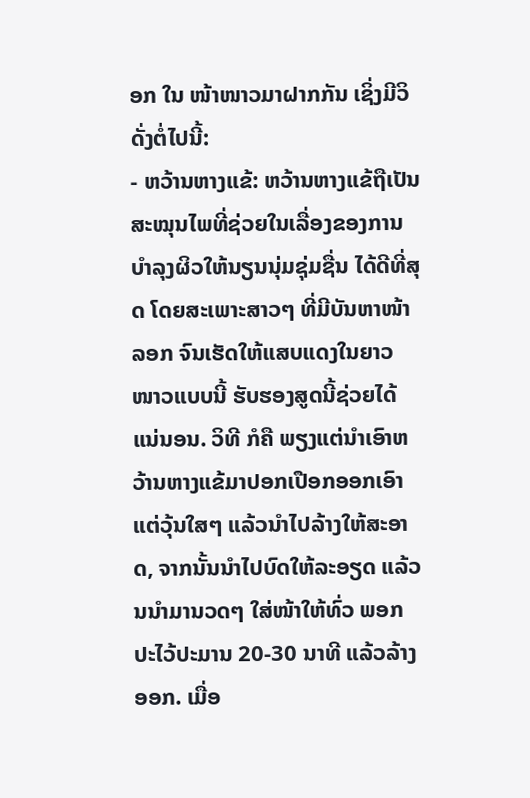ອກ ໃນ ໜ້າໜາວມາຝາກກັນ ເຊິ່ງມີວິດັ່ງຕໍ່ໄປນີ້:
- ຫວ້ານຫາງແຂ້: ຫວ້ານຫາງແຂ້ຖືເປັນສະໝຸນໄພທີ່ຊ່ວຍໃນເລື່ອງຂອງການບຳລຸງຜິວໃຫ້ນຽນນຸ່ມຊຸ່ມຊື່ນ ໄດ້ດີທີ່ສຸດ ໂດຍສະເພາະສາວໆ ທີ່ມີບັນຫາໜ້າລອກ ຈົນເຮັດໃຫ້ແສບແດງໃນຍາວໜາວແບບນີ້ ຮັບຮອງສູດນີ້ຊ່ວຍໄດ້ແນ່ນອນ. ວິທີ ກໍຄື ພຽງແຕ່ນຳເອົາຫວ້ານຫາງແຂ້ມາປອກເປືອກອອກເອົາແຕ່ວຸ້ນໃສໆ ແລ້ວນຳໄປລ້າງໃຫ້ສະອາດ, ຈາກນັ້ນນຳໄປບົດໃຫ້ລະອຽດ ແລ້ວນນຳມານວດໆ ໃສ່ໜ້າໃຫ້ທົ່ວ ພອກປະໄວ້ປະມານ 20-30 ນາທີ ແລ້ວລ້າງອອກ. ເມື່ອ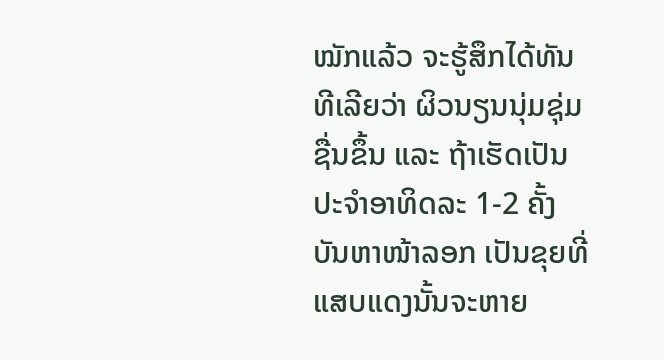ໝັກແລ້ວ ຈະຮູ້ສຶກໄດ້ທັນທີເລີຍວ່າ ຜິວນຽນນຸ່ມຊຸ່ມຊື່ນຂຶ້ນ ແລະ ຖ້າເຮັດເປັນປະຈຳອາທິດລະ 1-2 ຄັ້ງ ບັນຫາໜ້າລອກ ເປັນຂຸຍທີ່ແສບແດງນັ້ນຈະຫາຍ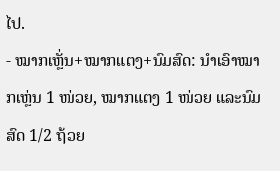ໄປ.
- ໝາກເຫຼັ່ນ+ໝາກແຕງ+ນົມສົດ: ນຳເອົາໝາກເຫຼ່ນ 1 ໜ່ວຍ, ໝາກແຕງ 1 ໜ່ວຍ ແລະນົມສົດ 1/2 ຖ້ວຍ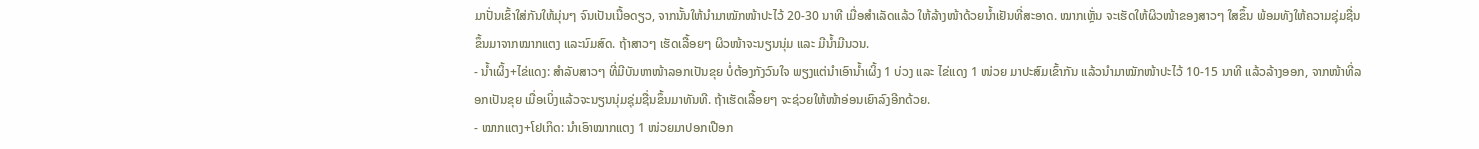ມາປັ່ນເຂົ້າໃສ່ກັນໃຫ້ມຸ່ນໆ ຈົນເປັນເນື້ອດຽວ, ຈາກນັ້ນໃຫ້ນຳມາໝັກໜ້າປະໄວ້ 20-30 ນາທີ ເມື່ອສຳເລັດແລ້ວ ໃຫ້ລ້າງໜ້າດ້ວຍນ້ຳເຢັນທີ່ສະອາດ. ໝາກເຫຼັ່ນ ຈະເຮັດໃຫ້ຜິວໜ້າຂອງສາວໆ ໃສຂຶ້ນ ພ້ອມທັງໃຫ້ຄວາມຊຸ່ມຊື່ນຂຶ້ນມາຈາກໝາກແຕງ ແລະນົມສົດ. ຖ້າສາວໆ ເຮັດເລື້ອຍໆ ຜິວໜ້າຈະນຽນນຸ່ມ ແລະ ມີນ້ຳມີນວນ.
- ນ້ຳເຜິ້ງ+ໄຂ່ແດງ: ສຳລັບສາວໆ ທີ່ມີບັນຫາໜ້າລອກເປັນຂຸຍ ບໍ່ຕ້ອງກັງວົນໃຈ ພຽງແຕ່ນຳເອົານ້ຳເຜິ້ງ 1 ບ່ວງ ແລະ ໄຂ່ແດງ 1 ໜ່ວຍ ມາປະສົມເຂົ້າກັນ ແລ້ວນຳມາໝັກໜ້າປະໄວ້ 10-15 ນາທີ ແລ້ວລ້າງອອກ, ຈາກໜ້າທີ່ລອກເປັນຂຸຍ ເມື່ອເບິ່ງແລ້ວຈະນຽນນຸ່ມຊຸ່ມຊື່ນຂຶ້ນມາທັນທີ. ຖ້າເຮັດເລື້ອຍໆ ຈະຊ່ວຍໃຫ້ໜ້າອ່ອນເຍົາລົງອີກດ້ວຍ.
- ໝາກແຕງ+ໂຢເກິດ: ນຳເອົາໝາກແຕງ 1 ໜ່ວຍມາປອກເປືອກ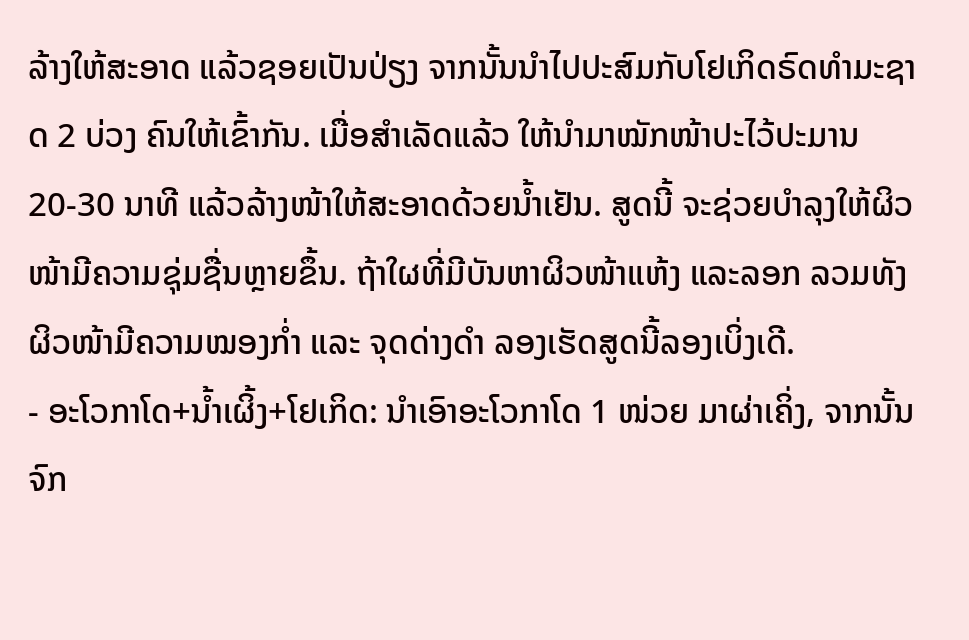ລ້າງໃຫ້ສະອາດ ແລ້ວຊອຍເປັນປ່ຽງ ຈາກນັ້ນນຳໄປປະສົມກັບໂຢເກິດຣົດທຳມະຊາດ 2 ບ່ວງ ຄົນໃຫ້ເຂົ້າກັນ. ເມື່ອສຳເລັດແລ້ວ ໃຫ້ນຳມາໝັກໜ້າປະໄວ້ປະມານ 20-30 ນາທີ ແລ້ວລ້າງໜ້າໃຫ້ສະອາດດ້ວຍນ້ຳເຢັນ. ສູດນີ້ ຈະຊ່ວຍບຳລຸງໃຫ້ຜິວໜ້າມີຄວາມຊຸ່ມຊື່ນຫຼາຍຂຶ້ນ. ຖ້າໃຜທີ່ມີບັນຫາຜິວໜ້າແຫ້ງ ແລະລອກ ລວມທັງຜິວໜ້າມີຄວາມໝອງກ່ຳ ແລະ ຈຸດດ່າງດຳ ລອງເຮັດສູດນີ້ລອງເບິ່ງເດີ.
- ອະໂວກາໂດ+ນ້ຳເຜິ້ງ+ໂຢເກິດ: ນຳເອົາອະໂວກາໂດ 1 ໜ່ວຍ ມາຜ່າເຄິ່ງ, ຈາກນັ້ນຈົກ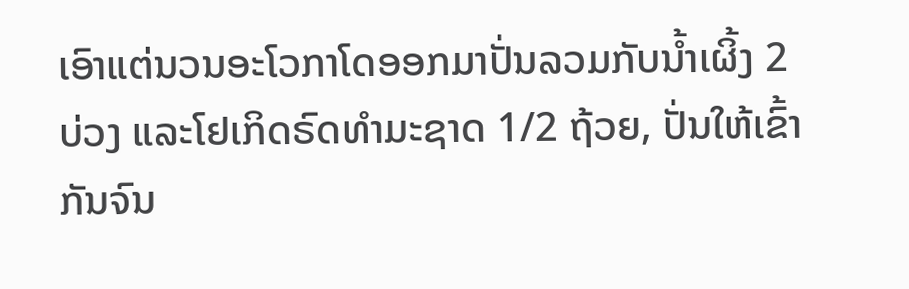ເອົາແຕ່ນວນອະໂວກາໂດອອກມາປັ່ນລວມກັບນ້ຳເຜິ້ງ 2 ບ່ວງ ແລະໂຢເກິດຣົດທຳມະຊາດ 1/2 ຖ້ວຍ, ປັ່ນໃຫ້ເຂົ້າກັນຈົນ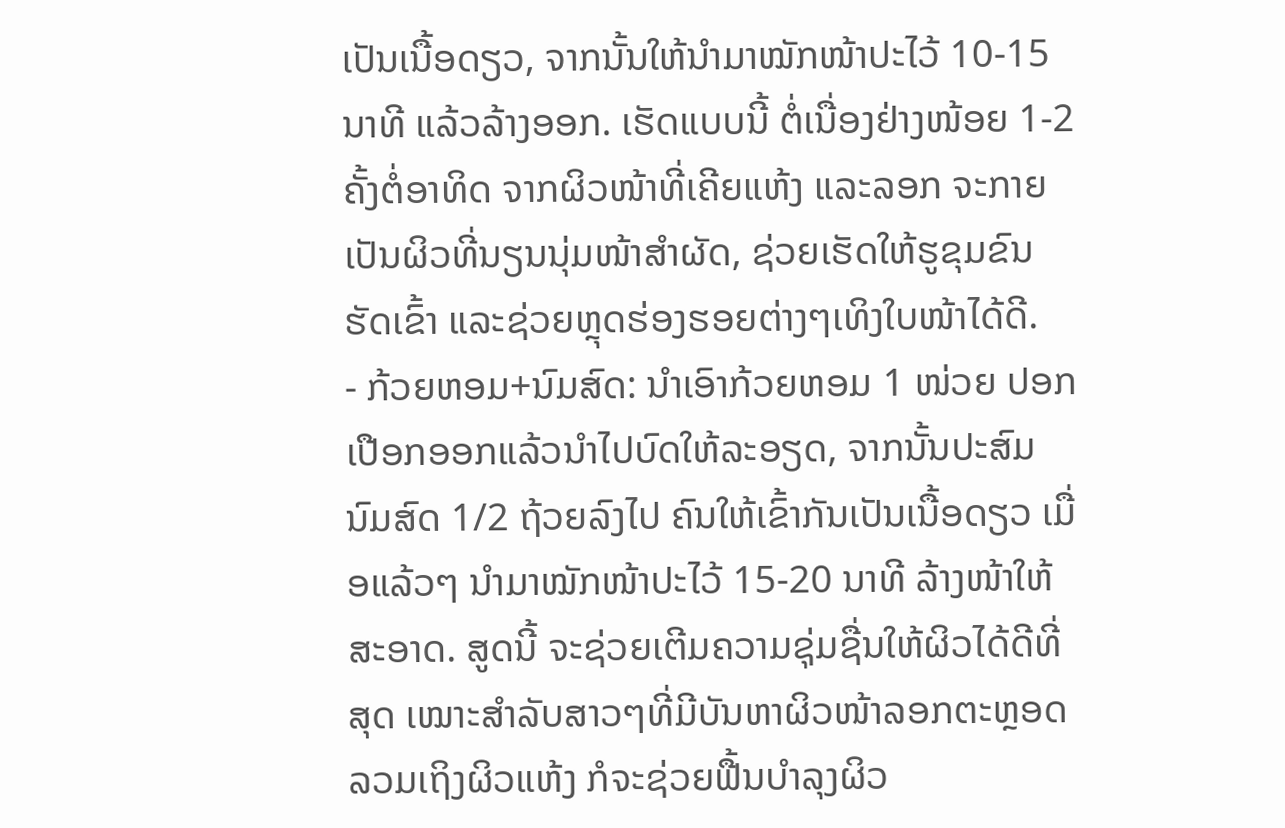ເປັນເນື້ອດຽວ, ຈາກນັ້ນໃຫ້ນຳມາໝັກໜ້າປະໄວ້ 10-15 ນາທີ ແລ້ວລ້າງອອກ. ເຮັດແບບນີ້ ຕໍ່ເນື່ອງຢ່າງໜ້ອຍ 1-2 ຄັ້ງຕໍ່ອາທິດ ຈາກຜິວໜ້າທີ່ເຄີຍແຫ້ງ ແລະລອກ ຈະກາຍເປັນຜິວທີ່ນຽນນຸ່ມໜ້າສຳຜັດ, ຊ່ວຍເຮັດໃຫ້ຮູຂຸມຂົນຮັດເຂົ້າ ແລະຊ່ວຍຫຼຸດຮ່ອງຮອຍຕ່າງໆເທິງໃບໜ້າໄດ້ດີ.
- ກ້ວຍຫອມ+ນົມສົດ: ນຳເອົາກ້ວຍຫອມ 1 ໜ່ວຍ ປອກເປືອກອອກແລ້ວນຳໄປບົດໃຫ້ລະອຽດ, ຈາກນັ້ນປະສົມນົມສົດ 1/2 ຖ້ວຍລົງໄປ ຄົນໃຫ້ເຂົ້າກັນເປັນເນື້ອດຽວ ເມື່ອແລ້ວໆ ນຳມາໝັກໜ້າປະໄວ້ 15-20 ນາທີ ລ້າງໜ້າໃຫ້ສະອາດ. ສູດນີ້ ຈະຊ່ວຍເຕີມຄວາມຊຸ່ມຊື່ນໃຫ້ຜິວໄດ້ດີທີ່ສຸດ ເໝາະສຳລັບສາວໆທີ່ມີບັນຫາຜິວໜ້າລອກຕະຫຼອດ ລວມເຖິງຜິວແຫ້ງ ກໍຈະຊ່ວຍຟື້ນບຳລຸງຜິວ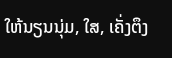ໃຫ້ນຽນນຸ່ມ, ໃສ, ເຄັ່ງຕຶງ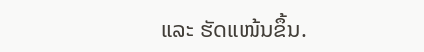ແລະ ຮັດແໜ້ນຂຶ້ນ.